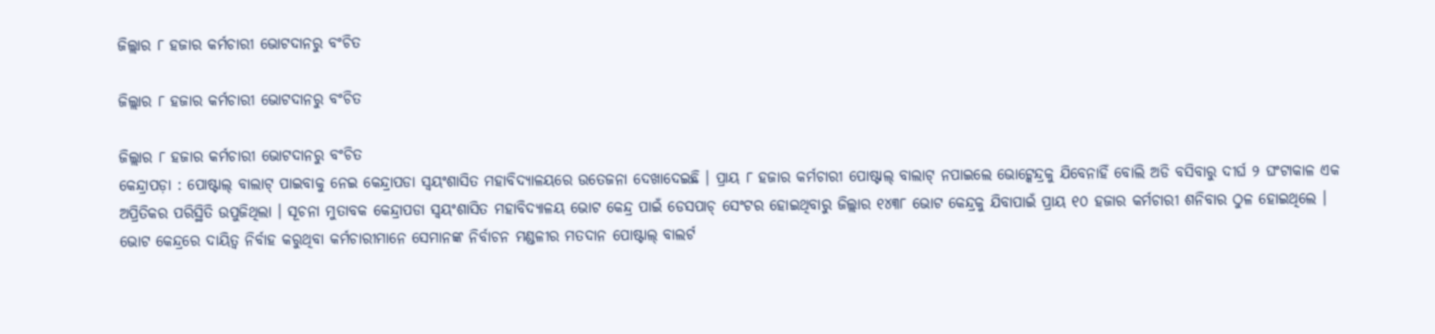ଜିଲ୍ଲାର ୮ ହଜାର କର୍ମଚାରୀ ଭୋଟଦାନରୁ ବଂଚିତ

ଜିଲ୍ଲାର ୮ ହଜାର କର୍ମଚାରୀ ଭୋଟଦାନରୁ ବଂଚିତ

ଜିଲ୍ଲାର ୮ ହଜାର କର୍ମଚାରୀ ଭୋଟଦାନରୁ ବଂଚିତ
କେନ୍ଦ୍ରାପଡ଼ା : ପୋଷ୍ଟାଲ୍ ବାଲାଟ୍ ପାଇବାକୁ ନେଇ କେନ୍ଦ୍ରାପଡା ସ୍ୱୟଂଶାସିତ ମହାବିଦ୍ୟାଳୟରେ ଉତେଜନା ଦେଖାଦେଇଛି । ପ୍ରାୟ ୮ ହଜାର କର୍ମଚାରୀ ପୋଷ୍ଟାଲ୍ ବାଲାଟ୍ ନପାଇଲେ ଭୋଟ୍କେନ୍ଦ୍ରକୁ ଯିବେନାହିଁ ବୋଲି ଅଡି ବସିବାରୁ ଦୀର୍ଘ ୨ ଘଂଟାକାଳ ଏକ ଅପ୍ରିତିକର ପରିସ୍ଥିତି ଉପୁଜିଥିଲା । ସୂଚନା ମୁତାବକ କେନ୍ଦ୍ରାପଡା ସ୍ୱୟଂଶାସିତ ମହାବିଦ୍ୟାଳୟ ଭୋଟ କେନ୍ଦ୍ର ପାଇଁ ଡେସପାଚ୍ ସେଂଟର ହୋଇଥିବାରୁ ଜିଲ୍ଲାର ୧୪୩୮ ଭୋଟ କେନ୍ଦ୍ରକୁ ଯିବାପାଇଁ ପ୍ରାୟ ୧୦ ହଜାର କର୍ମଚାରୀ ଶନିବାର ଠୁଳ ହୋଇଥିଲେ । ଭୋଟ କେନ୍ଦ୍ରରେ ଦାୟିତ୍ୱ ନିର୍ବାହ କରୁଥିବା କର୍ମଚାରୀମାନେ ସେମାନଙ୍କ ନିର୍ବାଚନ ମଣ୍ଡଳୀର ମତଦାନ ପୋଷ୍ଟାଲ୍ ବାଲର୍ଟ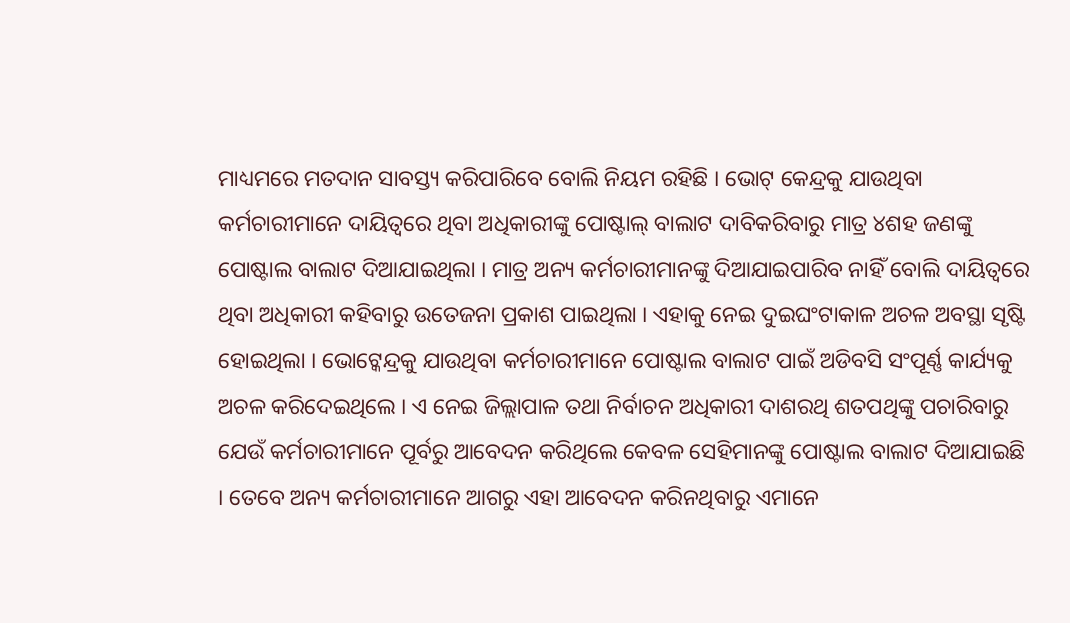ମାଧ୍ୟମରେ ମତଦାନ ସାବସ୍ତ୍ୟ କରିପାରିବେ ବୋଲି ନିୟମ ରହିଛି । ଭୋଟ୍ କେନ୍ଦ୍ରକୁ ଯାଉଥିବା କର୍ମଚାରୀମାନେ ଦାୟିତ୍ୱରେ ଥିବା ଅଧିକାରୀଙ୍କୁ ପୋଷ୍ଟାଲ୍ ବାଲାଟ ଦାବିକରିବାରୁ ମାତ୍ର ୪ଶହ ଜଣଙ୍କୁ ପୋଷ୍ଟାଲ ବାଲାଟ ଦିଆଯାଇଥିଲା । ମାତ୍ର ଅନ୍ୟ କର୍ମଚାରୀମାନଙ୍କୁ ଦିଆଯାଇପାରିବ ନାହିଁ ବୋଲି ଦାୟିତ୍ୱରେ ଥିବା ଅଧିକାରୀ କହିବାରୁ ଉତେଜନା ପ୍ରକାଶ ପାଇଥିଲା । ଏହାକୁ ନେଇ ଦୁଇଘଂଟାକାଳ ଅଚଳ ଅବସ୍ଥା ସୃଷ୍ଟି ହୋଇଥିଲା । ଭୋଟ୍କେନ୍ଦ୍ରକୁ ଯାଉଥିବା କର୍ମଚାରୀମାନେ ପୋଷ୍ଟାଲ ବାଲାଟ ପାଇଁ ଅଡିବସି ସଂପୂର୍ଣ୍ଣ କାର୍ଯ୍ୟକୁ ଅଚଳ କରିଦେଇଥିଲେ । ଏ ନେଇ ଜିଲ୍ଲାପାଳ ତଥା ନିର୍ବାଚନ ଅଧିକାରୀ ଦାଶରଥି ଶତପଥିଙ୍କୁ ପଚାରିବାରୁ ଯେଉଁ କର୍ମଚାରୀମାନେ ପୂର୍ବରୁ ଆବେଦନ କରିଥିଲେ କେବଳ ସେହିମାନଙ୍କୁ ପୋଷ୍ଟାଲ ବାଲାଟ ଦିଆଯାଇଛି । ତେବେ ଅନ୍ୟ କର୍ମଚାରୀମାନେ ଆଗରୁ ଏହା ଆବେଦନ କରିନଥିବାରୁ ଏମାନେ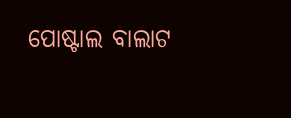ପୋଷ୍ଟାଲ ବାଲାଟ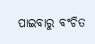ପାଇବାରୁ ବଂଚିତ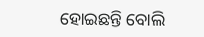ହୋଇଛନ୍ତି ବୋଲି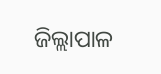ଜିଲ୍ଲାପାଳ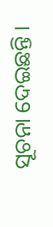ସୂଚନା ଦେଇଛନ୍ତି ।